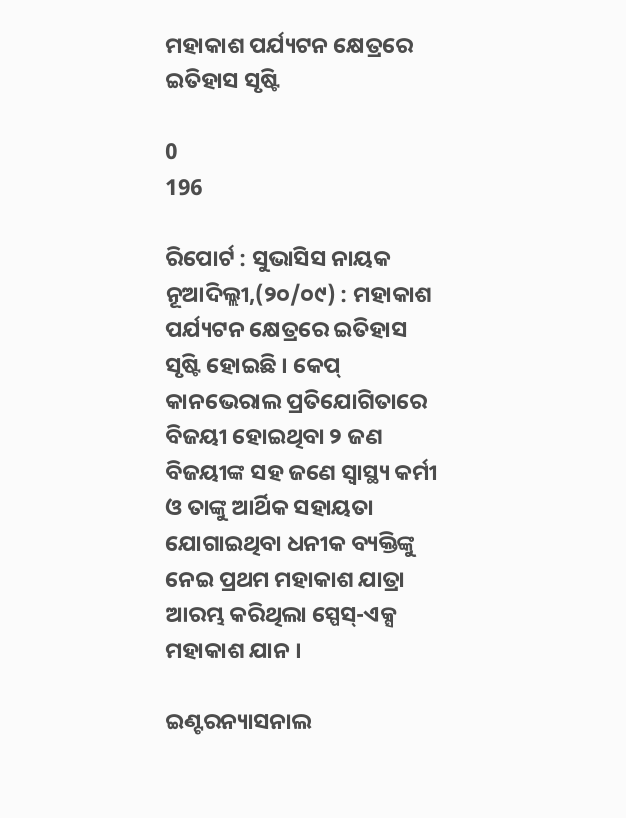ମହାକାଶ ପର୍ଯ୍ୟଟନ କ୍ଷେତ୍ରରେ ଇତିହାସ ସୃଷ୍ଟି

0
196

ରିପୋର୍ଟ : ସୁଭାସିସ ନାୟକ
ନୂଆଦିଲ୍ଲୀ,(୨୦/୦୯) : ମହାକାଶ ପର୍ଯ୍ୟଟନ କ୍ଷେତ୍ରରେ ଇତିହାସ ସୃଷ୍ଟି ହୋଇଛି । କେପ୍ କାନଭେରାଲ ପ୍ରତିଯୋଗିତାରେ ବିଜୟୀ ହୋଇଥିବା ୨ ଜଣ ବିଜୟୀଙ୍କ ସହ ଜଣେ ସ୍ୱାସ୍ଥ୍ୟ କର୍ମୀ ଓ ତାଙ୍କୁ ଆର୍ଥିକ ସହାୟତା ଯୋଗାଇଥିବା ଧନୀକ ବ୍ୟକ୍ତିଙ୍କୁ ନେଇ ପ୍ରଥମ ମହାକାଶ ଯାତ୍ରା ଆରମ୍ଭ କରିଥିଲା ସ୍ପେସ୍-ଏକ୍ସ ମହାକାଶ ଯାନ ।

ଇଣ୍ଟରନ୍ୟାସନାଲ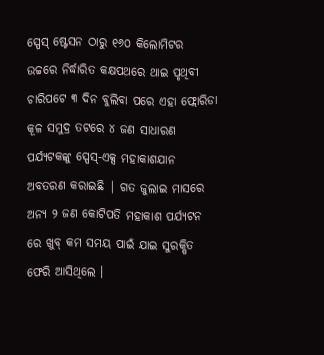ସ୍ପେସ୍ ଷ୍ଟେସନ ଠାରୁ ୧୬୦ କିଲୋମିଟର ଉଚ୍ଚରେ ନିର୍ଦ୍ଧାରିତ କକ୍ଷପଥରେ ଥାଇ ପୃଥିବୀ ଚାରିପଟେ ୩ ଦିନ ବୁଲିବା ପରେ ଏହା ଫ୍ଲୋରିଡା କୂଳ ସମୁଦ୍ର ତଟରେ ୪ ଜଣ ସାଧାରଣ ପର୍ଯ୍ୟଟକଙ୍କୁ ସ୍ପେସ୍-ଏକ୍ସ ମହାକାଶଯାନ ଅବତରଣ କରାଇଛି | ଗତ ଜୁଲାଇ ମାସରେ ଅନ୍ୟ ୨ ଜଣ କୋଟିପତି ମହାକାଶ ପର୍ଯ୍ୟଟନ ରେ ଖୁବ୍ କମ ସମୟ ପାଇଁ ଯାଇ ସୁରକ୍ଷିତ ଫେରି ଆସିଥିଲେ ।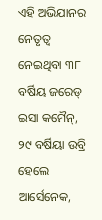ଏହି ଅଭିଯାନର ନେତୃତ୍ୱ ନେଇଥିବା ୩୮ ବର୍ଷିୟ ଜରେଡ୍ ଇସା କମୈନ୍, ୨୯ ବର୍ଷିୟା ଉବ୍ରି ହେଲେ ଆର୍ସେନେକ,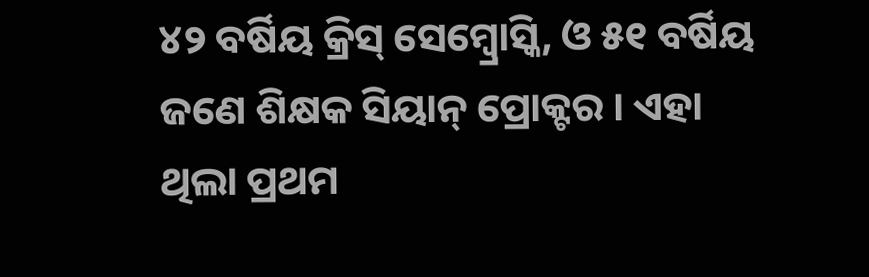୪୨ ବର୍ଷିୟ କ୍ରିସ୍ ସେମ୍ବ୍ରୋସ୍କି, ଓ ୫୧ ବର୍ଷିୟ ଜଣେ ଶିକ୍ଷକ ସିୟାନ୍ ପ୍ରୋକ୍ଟର । ଏହା ଥିଲା ପ୍ରଥମ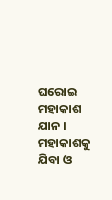ଘରୋଇ ମହାକାଶ ଯାନ । ମହାକାଶକୁ ଯିବା ଓ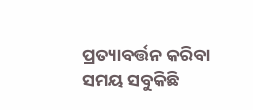ପ୍ରତ୍ୟାବର୍ତ୍ତନ କରିବା ସମୟ ସବୁକିଛି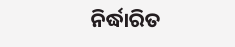ନିର୍ଦ୍ଧାରିତ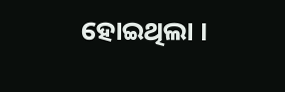ହୋଇଥିଲା ।